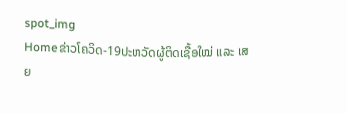spot_img
Homeຂ່າວໂຄວິດ-19ປະຫວັດຜູ້ຕິດເຊື້ອໃໝ່ ແລະ ເສຍ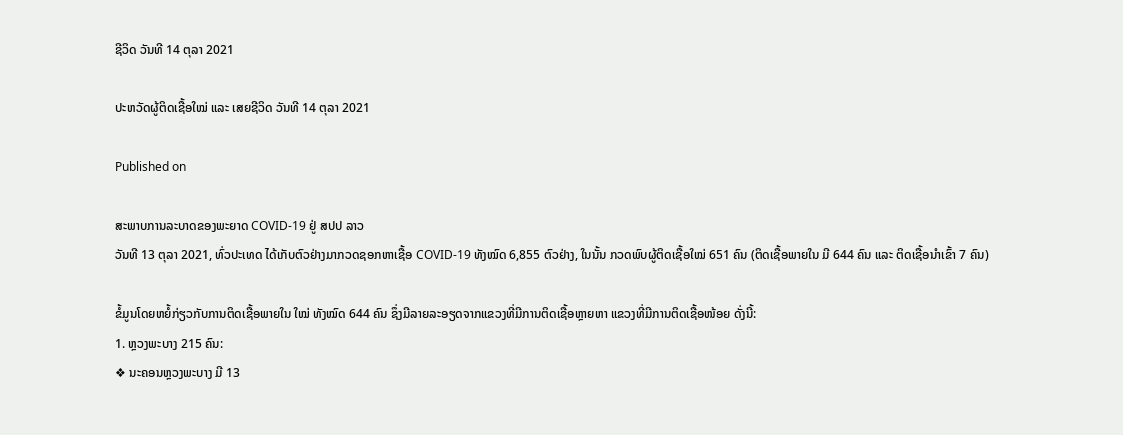ຊີວິດ ວັນທີ 14 ຕຸລາ 2021

ປະຫວັດຜູ້ຕິດເຊື້ອໃໝ່ ແລະ ເສຍຊີວິດ ວັນທີ 14 ຕຸລາ 2021

Published on

ສະພາບການລະບາດຂອງພະຍາດ COVID-19 ຢູ່ ສປປ ລາວ
ວັນທີ 13 ຕຸລາ 2021, ທົ່ວປະເທດ ໄດ້ເກັບຕົວຢ່າງມາກວດຊອກຫາເຊື້ອ COVID-19 ທັງໝົດ 6,855 ຕົວຢ່າງ, ໃນນັ້ນ ກວດພົບຜູ້ຕິດເຊື້ອໃໝ່ 651 ຄົນ (ຕິດເຊື້ອພາຍໃນ ມີ 644 ຄົນ ແລະ ຕິດເຊື້ອນໍາເຂົ້າ 7 ຄົນ)

ຂໍ້ມູນໂດຍຫຍໍ້ກ່ຽວກັບການຕິດເຊື້ອພາຍໃນ ໃໝ່ ທັງໝົດ 644 ຄົນ ຊຶ່ງມີລາຍລະອຽດຈາກແຂວງທີ່ມີການຕິດເຊື້ອຫຼາຍຫາ ແຂວງທີ່ມີການຕິດເຊື້ອໜ້ອຍ ດັ່ງນີ້:
1. ຫຼວງພະບາງ 215 ຄົນ:
❖ ນະຄອນຫຼວງພະບາງ ມີ 13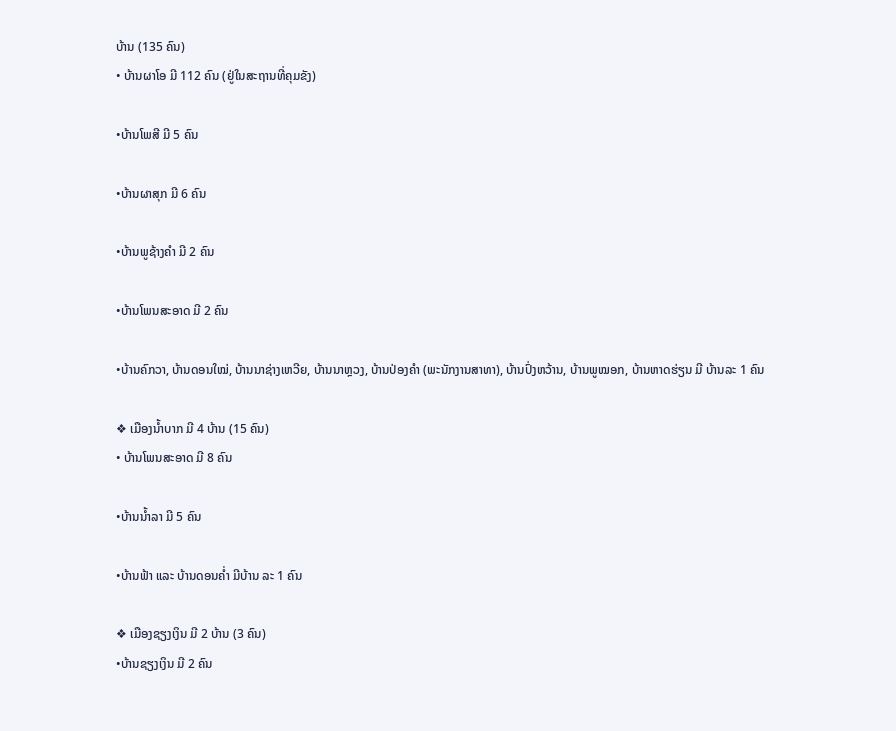ບ້ານ (135 ຄົນ)
• ບ້ານຜາໂອ ມີ 112 ຄົນ (ຢູ່ໃນສະຖານທີ່ຄຸມຂັງ)

•ບ້ານໂພສີ ມີ 5 ຄົນ

•ບ້ານຜາສຸກ ມີ 6 ຄົນ

•ບ້ານພູຊ້າງຄໍາ ມີ 2 ຄົນ

•ບ້ານໂພນສະອາດ ມີ 2 ຄົນ

•ບ້ານຄົກວາ, ບ້ານດອນໃໝ່, ບ້ານນາຊ່າງເຫວີຍ, ບ້ານນາຫຼວງ, ບ້ານປ່ອງຄໍາ (ພະນັກງານສາທາ), ບ້ານປົ່ງຫວ້ານ, ບ້ານພູໝອກ, ບ້ານຫາດຮ່ຽນ ມີ ບ້ານລະ 1 ຄົນ

❖ ເມືອງນໍ້າບາກ ມີ 4 ບ້ານ (15 ຄົນ)
• ບ້ານໂພນສະອາດ ມີ 8 ຄົນ

•ບ້ານນໍ້າລາ ມີ 5 ຄົນ

•ບ້ານຟ້າ ແລະ ບ້ານດອນຄ່ຳ ມີບ້ານ ລະ 1 ຄົນ

❖ ເມືອງຊຽງເງິນ ມີ 2 ບ້ານ (3 ຄົນ)
•ບ້ານຊຽງເງິນ ມີ 2 ຄົນ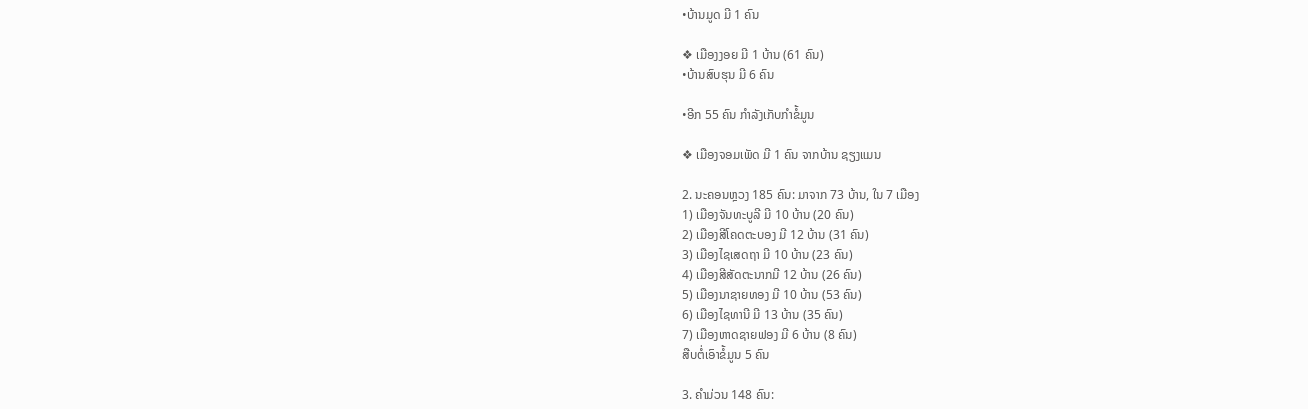•ບ້ານມູດ ມີ 1 ຄົນ

❖ ເມືອງງອຍ ມີ 1 ບ້ານ (61 ຄົນ)
•ບ້ານສົບຮຸນ ມີ 6 ຄົນ

•ອີກ 55 ຄົນ ກຳລັງເກັບກຳຂໍ້ມູນ

❖ ເມືອງຈອມເພັດ ມີ 1 ຄົນ ຈາກບ້ານ ຊຽງແມນ

2. ນະຄອນຫຼວງ 185 ຄົນ: ມາຈາກ 73 ບ້ານ, ໃນ 7 ເມືອງ
1) ເມືອງຈັນທະບູລີ ມີ 10 ບ້ານ (20 ຄົນ)
2) ເມືອງສີໂຄດຕະບອງ ມີ 12 ບ້ານ (31 ຄົນ)
3) ເມືອງໄຊເສດຖາ ມີ 10 ບ້ານ (23 ຄົນ)
4) ເມືອງສີສັດຕະນາກມີ 12 ບ້ານ (26 ຄົນ)
5) ເມືອງນາຊາຍທອງ ມີ 10 ບ້ານ (53 ຄົນ)
6) ເມືອງໄຊທານີ ມີ 13 ບ້ານ (35 ຄົນ)
7) ເມືອງຫາດຊາຍຟອງ ມີ 6 ບ້ານ (8 ຄົນ)
ສືບຕໍ່ເອົາຂໍ້ມູນ 5 ຄົນ

3. ຄໍາມ່ວນ 148 ຄົນ: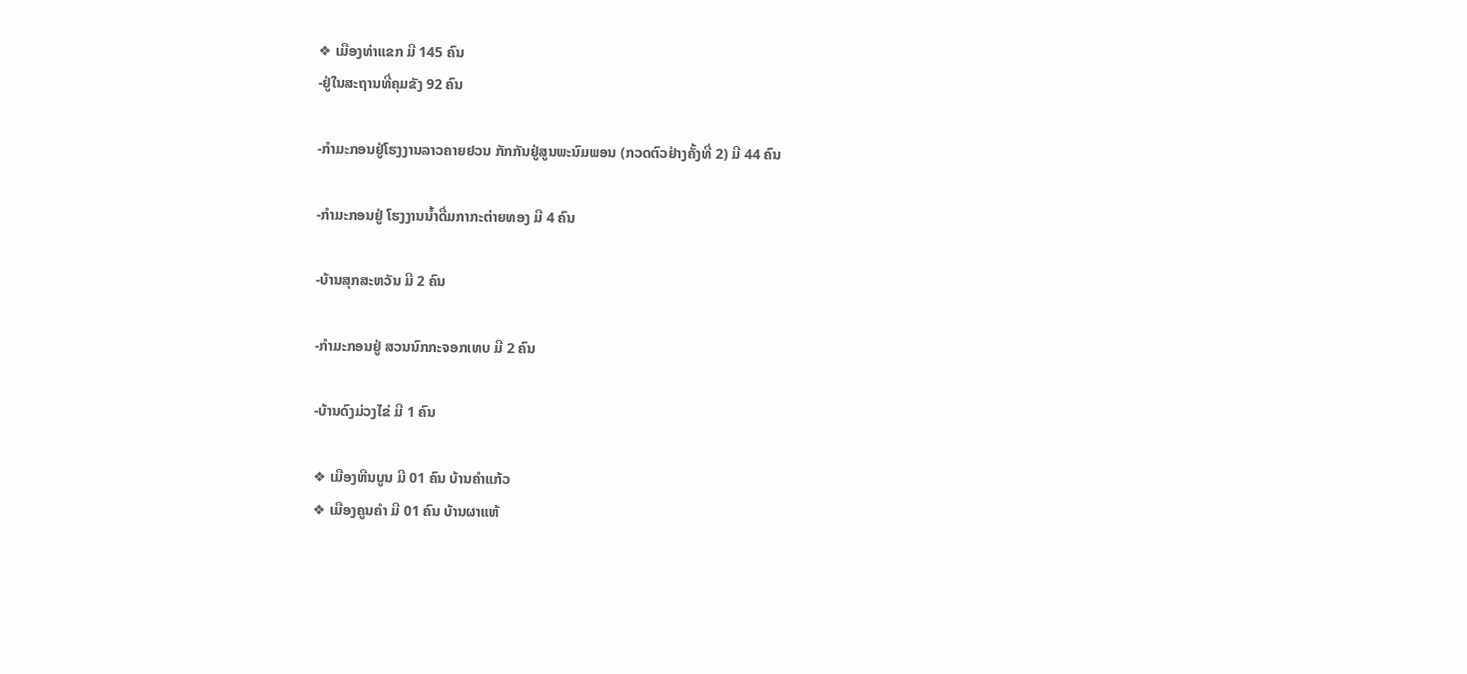❖ ເມືອງທ່າແຂກ ມີ 145 ຄົນ
-ຢູ່ໃນສະຖານທີ່ຄຸມຂັງ 92 ຄົນ

-ກໍາມະກອນຢູ່ໂຮງງານລາວຄາຍຢວນ ກັກກັນຢູ່ສູນພະນົມພອນ (ກວດຕົວຢ່າງຄັ້ງທີ່ 2) ມີ 44 ຄົນ

-ກໍາມະກອນຢູ່ ໂຮງງານນໍ້າດື່ມກາກະຕ່າຍທອງ ມີ 4 ຄົນ

-ບ້ານສຸກສະຫວັນ ມີ 2 ຄົນ

-ກໍາມະກອນຢູ່ ສວນນົກກະຈອກເທບ ມີ 2 ຄົນ

-ບ້ານດົງມ່ວງໄຂ່ ມີ 1 ຄົນ

❖ ເມືອງຫີນບູນ ມີ 01 ຄົນ ບ້ານຄໍາແກ້ວ
❖ ເມືອງຄູນຄໍາ ມີ 01 ຄົນ ບ້ານຜາແຫ້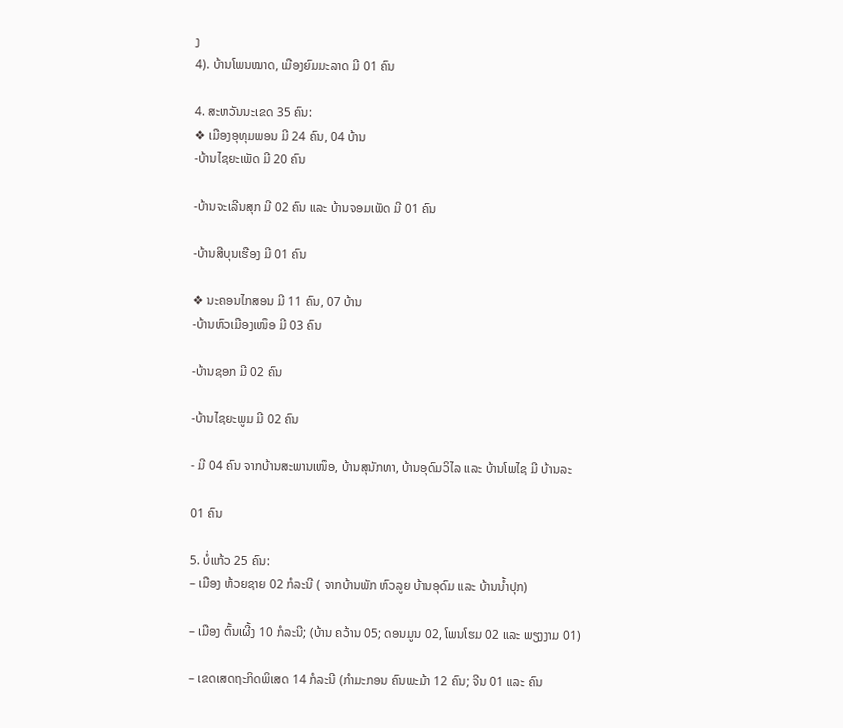ງ
4). ບ້ານໂພນໝາດ, ເມືອງຍົມມະລາດ ມີ 01 ຄົນ

4. ສະຫວັນນະເຂດ 35 ຄົນ:
❖ ເມືອງອຸທຸມພອນ ມີ 24 ຄົນ, 04 ບ້ານ
-ບ້ານໄຊຍະເພັດ ມີ 20 ຄົນ

-ບ້ານຈະເລີນສຸກ ມີ 02 ຄົນ ແລະ ບ້ານຈອມເພັດ ມີ 01 ຄົນ

-ບ້ານສີບຸນເຮືອງ ມີ 01 ຄົນ

❖ ນະຄອນໄກສອນ ມີ 11 ຄົນ, 07 ບ້ານ
-ບ້ານຫົວເມືອງເໜຶອ ມີ 03 ຄົນ

-ບ້ານຊອກ ມີ 02 ຄົນ

-ບ້ານໄຊຍະພູມ ມີ 02 ຄົນ

- ມີ 04 ຄົນ ຈາກບ້ານສະພານເໜຶອ, ບ້ານສຸນັກທາ, ບ້ານອຸດົມວິໄລ ແລະ ບ້ານໂພໄຊ ມີ ບ້ານລະ

01 ຄົນ

5. ບໍ່ແກ້ວ 25 ຄົນ:
– ເມືອງ ຫ້ວຍຊາຍ 02 ກໍລະນີ ( ຈາກບ້ານພັກ ຫົວລູຍ ບ້ານອຸດົມ ແລະ ບ້ານນໍ້າປຸກ)

– ເມືອງ ຕົ້ນເຜີ້ງ 10 ກໍລະນີ; (ບ້ານ ຄວ້ານ 05; ດອນມູນ 02, ໂພນໂຮມ 02 ແລະ ພຽງງາມ 01)

– ເຂດເສດຖະກິດພິເສດ 14 ກໍລະນີ (ກຳມະກອນ ຄົນພະມ້າ 12 ຄົນ; ຈີນ 01 ແລະ ຄົນ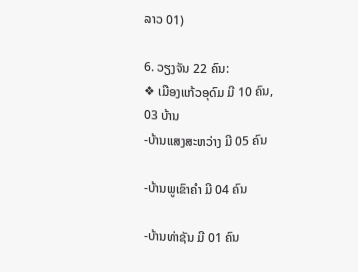ລາວ 01)

6. ວຽງຈັນ 22 ຄົນ:
❖ ເມືອງແກ້ວອຸດົມ ມີ 10 ຄົນ, 03 ບ້ານ
-ບ້ານແສງສະຫວ່າງ ມີ 05 ຄົນ

-ບ້ານພູເຂົາຄໍາ ມີ 04 ຄົນ

-ບ້ານທ່າຊັນ ມີ 01 ຄົນ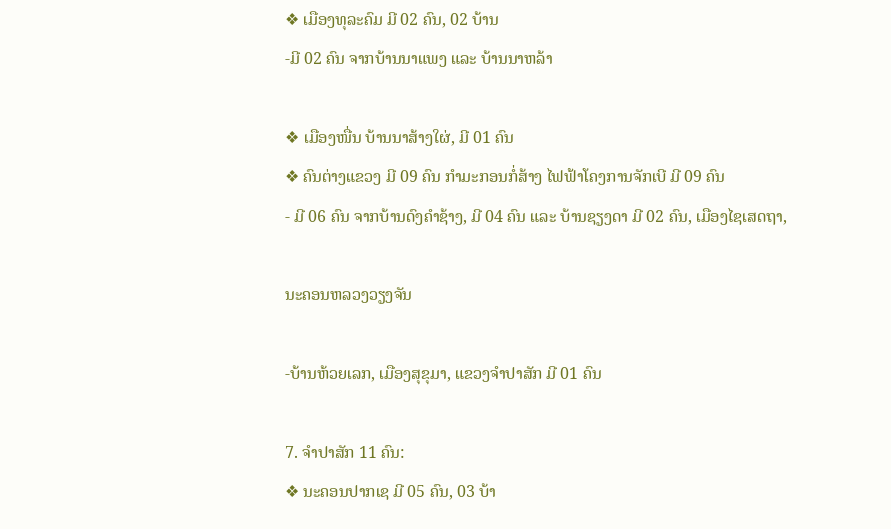❖ ເມືອງທຸລະຄົມ ມີ 02 ຄົນ, 02 ບ້ານ
-ມີ 02 ຄົນ ຈາກບ້ານນາແພງ ແລະ ບ້ານນາຫລ້າ

❖ ເມືອງໜື່ນ ບ້ານນາສ້າງໃຜ່, ມີ 01 ຄົນ
❖ ຄົນຕ່າງແຂວງ ມີ 09 ຄົນ ກໍາມະກອນກໍ່ສ້າງ ໄຟຟ້າໂຄງການຈັກເບີ ມີ 09 ຄົນ
- ມີ 06 ຄົນ ຈາກບ້ານດົງຄໍາຊ້າງ, ມີ 04 ຄົນ ແລະ ບ້ານຊຽງດາ ມີ 02 ຄົນ, ເມືອງໄຊເສດຖາ,

ນະຄອນຫລວງວຽງຈັນ

-ບ້ານຫ້ວຍເລກ, ເມືອງສຸຂຸມາ, ແຂວງຈໍາປາສັກ ມີ 01 ຄົນ

7. ຈໍາປາສັກ 11 ຄົນ:
❖ ນະຄອນປາກເຊ ມີ 05 ຄົນ, 03 ບ້າ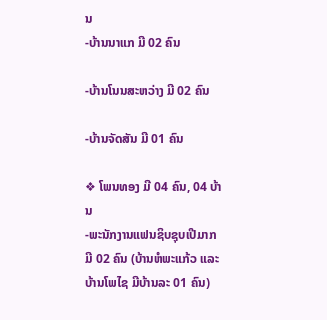ນ
-ບ້ານນາແກ ມີ 02 ຄົນ

-ບ້ານໂນນສະຫວ່າງ ມີ 02 ຄົນ

-ບ້ານຈັດສັນ ມີ 01 ຄົນ

❖ ໂພນທອງ ມີ 04 ຄົນ, 04 ບ້ານ
-ພະນັກງານແຟນຊິບຊຸບເປີມາກ ມີ 02 ຄົນ (ບ້ານຫໍພະແກ້ວ ແລະ ບ້ານໂພໄຊ ມີບ້ານລະ 01 ຄົນ)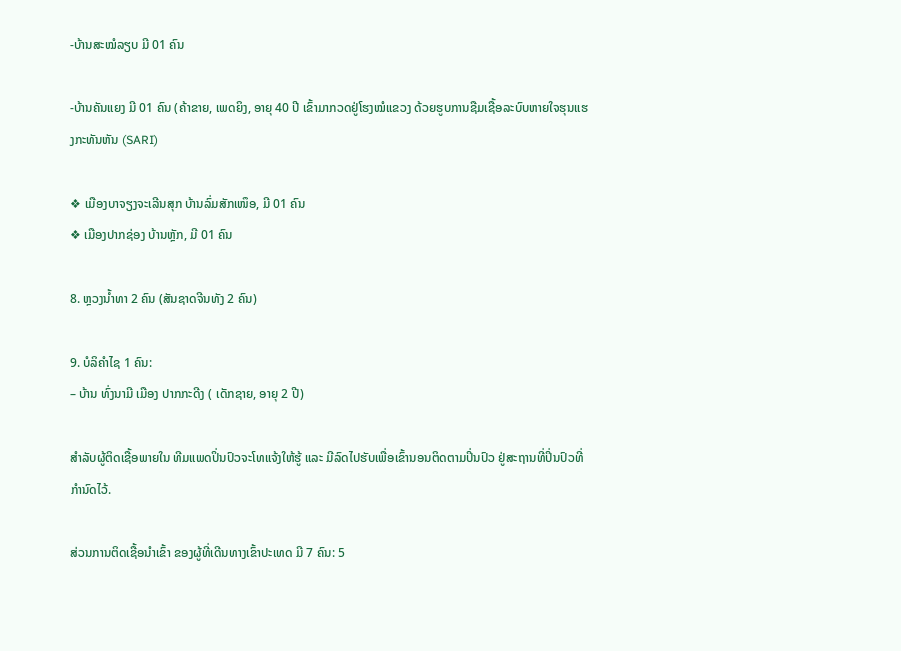-ບ້ານສະໝໍລຽບ ມີ 01 ຄົນ

-ບ້ານຄັນແຍງ ມີ 01 ຄົນ (ຄ້າຂາຍ, ເພດຍິງ, ອາຍຸ 40 ປີ ເຂົ້າມາກວດຢູ່ໂຮງໝໍແຂວງ ດ້ວຍຮູບການຊືມເຊື້ອລະບົບຫາຍໃຈຮຸນແຮງກະທັນຫັນ (SARI)

❖ ເມືອງບາຈຽງຈະເລີນສຸກ ບ້ານລົ່ມສັກເໜຶອ, ມີ 01 ຄົນ
❖ ເມືອງປາກຊ່ອງ ບ້ານຫຼັກ, ມີ 01 ຄົນ

8. ຫຼວງນໍ້າທາ 2 ຄົນ (ສັນຊາດຈີນທັງ 2 ຄົນ)

9. ບໍລິຄໍາໄຊ 1 ຄົນ:
– ບ້ານ ທົ່ງນາມີ ເມືອງ ປາກກະດີງ ( ເດັກຊາຍ, ອາຍຸ 2 ປີ)

ສໍາລັບຜູ້ຕິດເຊື້ອພາຍໃນ ທີມແພດປິ່ນປົວຈະໂທແຈ້ງໃຫ້ຮູ້ ແລະ ມີລົດໄປຮັບເພື່ອເຂົ້ານອນຕິດຕາມປິ່ນປົວ ຢູ່ສະຖານທີ່ປິ່ນປົວທີ່ກໍານົດໄວ້.

ສ່ວນການຕິດເຊື້ອນໍາເຂົ້າ ຂອງຜູ້ທີ່ເດີນທາງເຂົ້າປະເທດ ມີ 7 ຄົນ: 5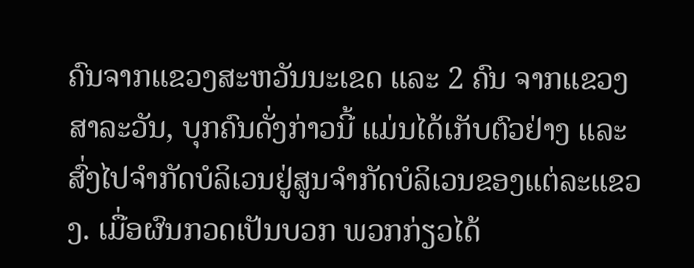ຄົນຈາກແຂວງສະຫວັນນະເຂດ ແລະ 2 ຄົນ ຈາກແຂວງສາລະວັນ, ບຸກຄົນດັ່ງກ່າວນີ້ ແມ່ນໄດ້ເກັບຕົວຢ່າງ ແລະ ສົ່ງໄປຈໍາກັດບໍລິເວນຢູ່ສູນຈໍາກັດບໍລິເວນຂອງແຕ່ລະແຂວງ. ເມື່ອຜົນກວດເປັນບວກ ພວກກ່ຽວໄດ້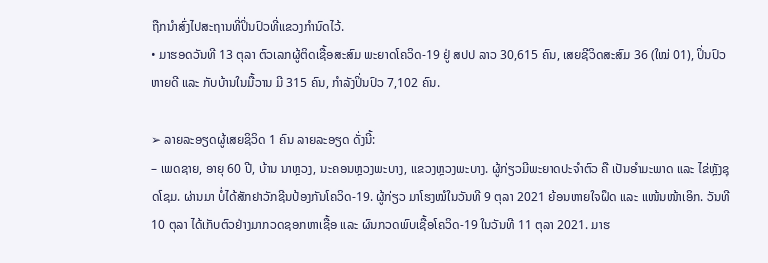ຖືກນຳສົ່ງໄປສະຖານທີ່ປິ່ນປົວທີ່ແຂວງກໍານົດໄວ້.
• ມາຮອດວັນທີ 13 ຕຸລາ ຕົວເລກຜູ້ຕິດເຊື້ອສະສົມ ພະຍາດໂຄວິດ-19 ຢູ່ ສປປ ລາວ 30,615 ຄົນ, ເສຍຊີວິດສະສົມ 36 (ໃໝ່ 01), ປິ່ນປົວຫາຍດີ ແລະ ກັບບ້ານໃນມື້ວານ ມີ 315 ຄົນ, ກໍາລັງປິ່ນປົວ 7,102 ຄົນ.

➢ ລາຍລະອຽດຜູ້ເສຍຊິວິດ 1 ຄົນ ລາຍລະອຽດ ດັ່ງນີ້:
– ເພດຊາຍ, ອາຍຸ 60 ປີ, ບ້ານ ນາຫຼວງ, ນະຄອນຫຼວງພະບາງ, ແຂວງຫຼວງພະບາງ. ຜູ້ກ່ຽວມີພະຍາດປະຈໍາຕົວ ຄື ເປັນອໍາມະພາດ ແລະ ໄຂ່ຫຼັງຊຸດໂຊມ. ຜ່ານມາ ບໍ່ໄດ້ສັກຢາວັກຊີນປ້ອງກັນໂຄວິດ-19. ຜູ້ກ່ຽວ ມາໂຮງໝໍໃນວັນທີ 9 ຕຸລາ 2021 ຍ້ອນຫາຍໃຈຝຶດ ແລະ ແໜ້ນໜ້າເອິກ. ວັນທີ 10 ຕຸລາ ໄດ້ເກັບຕົວຢ່າງມາກວດຊອກຫາເຊື້ອ ແລະ ຜົນກວດພົບເຊື້ອໂຄວິດ-19 ໃນວັນທີ 11 ຕຸລາ 2021. ມາຮ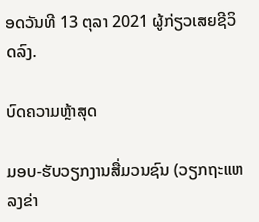ອດວັນທີ 13 ຕຸລາ 2021 ຜູ້ກ່ຽວເສຍຊີວິດລົງ.

ບົດຄວາມຫຼ້າສຸດ

ມອບ-ຮັບວຽກງານສື່ມວນຊົນ (ວຽກຖະແຫລງຂ່າ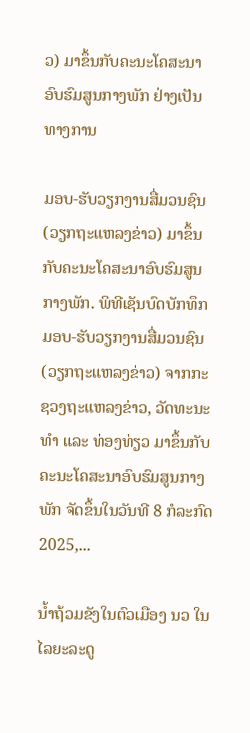ວ) ມາຂຶ້ນກັບຄະນະໂຄສະນາອົບຮົມສູນກາງພັກ ຢ່າງເປັນທາງການ

ມອບ-ຮັບວຽກງານສື່ມວນຊົນ (ວຽກຖະແຫລງຂ່າວ) ມາຂຶ້ນກັບຄະນະໂຄສະນາອົບຮົມສູນກາງພັກ. ພິທີເຊັນບົດບັກທຶກ ມອບ-ຮັບວຽກງານສື່ມວນຊົນ (ວຽກຖະແຫລງຂ່າວ) ຈາກກະຊວງຖະແຫລງຂ່າວ, ວັດທະນະທຳ ແລະ ທ່ອງທ່ຽວ ມາຂຶ້ນກັບຄະນະໂຄສະນາອົບຮົມສູນກາງພັກ ຈັດຂຶ້ນໃນວັນທີ 8 ກໍລະກົດ 2025,...

ນໍ້າຖ້ວມຂັງໃນຕົວເມືອງ ນວ ໃນ ໄລຍະລະດູ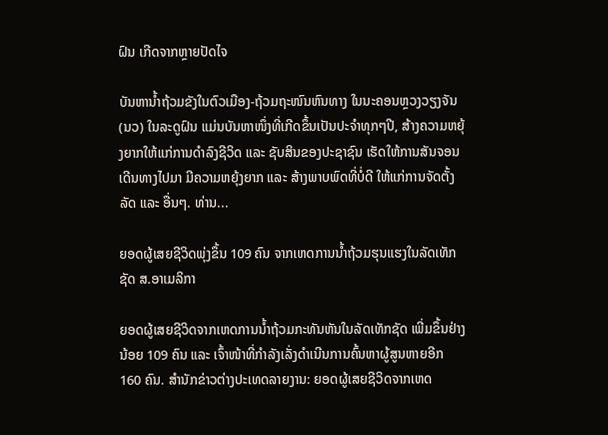ຝົນ ເກີດຈາກຫຼາຍປັດໄຈ

ບັນຫານ້ຳຖ້ວມຂັງໃນຕົວເມືອງ-ຖ້ວມຖະໜົນຫົນທາງ ໃນນະຄອນຫຼວງວຽງຈັນ(ນວ) ໃນລະດູຝົນ ແມ່ນບັນຫາໜຶ່ງທີ່ເກີດຂຶ້ນເປັນປະຈຳທຸກໆປີ, ສ້າງຄວາມຫຍຸ້ງຍາກໃຫ້ແກ່ການດໍາລົງຊີວິດ ແລະ ຊັບສິນຂອງປະຊາຊົນ ເຮັດໃຫ້ການສັນຈອນເດີນທາງໄປມາ ມີຄວາມຫຍຸ້ງຍາກ ແລະ ສ້າງພາບພົດທີ່ບໍ່ດີ ໃຫ້ແກ່ການຈັດຕັ້ງລັດ ແລະ ອື່ນໆ. ທ່ານ...

ຍອດຜູ້ເສຍຊີວິດພຸ່ງຂຶ້ນ 109 ຄົນ ຈາກເຫດການນ້ຳຖ້ວມຮຸນແຮງໃນລັດເທັກຊັດ ສ.ອາເມລິກາ

ຍອດຜູ້ເສຍຊີວິດຈາກເຫດການນ້ຳຖ້ວມກະທັນຫັນໃນລັດເທັກຊັດ ເພີ່ມຂຶ້ນຢ່າງນ້ອຍ 109 ຄົນ ແລະ ເຈົ້າໜ້າທີ່ກຳລັງເລັ່ງດຳເນີນການຄົ້ນຫາຜູ້ສູນຫາຍອີກ 160 ຄົນ. ສຳນັກຂ່າວຕ່າງປະເທດລາຍງານ: ຍອດຜູ້ເສຍຊີວິດຈາກເຫດ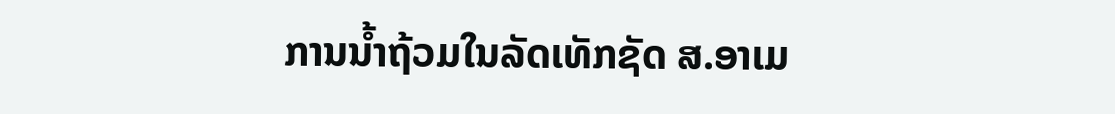ການນ້ຳຖ້ວມໃນລັດເທັກຊັດ ສ.ອາເມ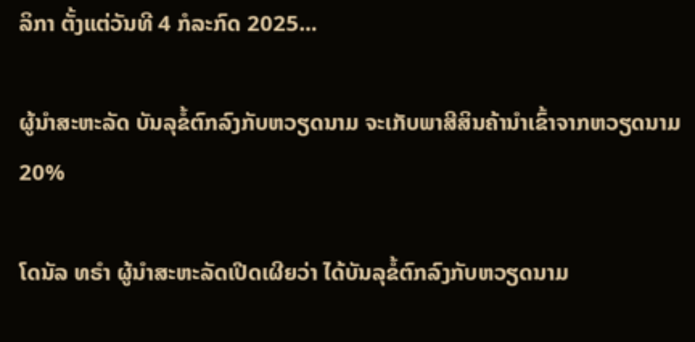ລິກາ ຕັ້ງແຕ່ວັນທີ 4 ກໍລະກົດ 2025...

ຜູ້ນຳສະຫະລັດ ບັນລຸຂໍ້ຕົກລົງກັບຫວຽດນາມ ຈະເກັບພາສີສິນຄ້ານຳເຂົ້າຈາກຫວຽດນາມ 20%

ໂດນັລ ທຣຳ ຜູ້ນຳສະຫະລັດເປີດເຜີຍວ່າ ໄດ້ບັນລຸຂໍ້ຕົກລົງກັບຫວຽດນາມ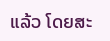ແລ້ວ ໂດຍສະ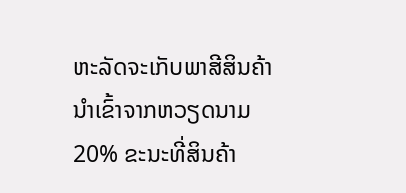ຫະລັດຈະເກັບພາສີສິນຄ້ານຳເຂົ້າຈາກຫວຽດນາມ 20% ຂະນະທີ່ສິນຄ້າ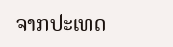ຈາກປະເທດ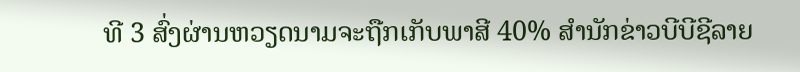ທີ 3 ສົ່ງຜ່ານຫວຽດນາມຈະຖືກເກັບພາສີ 40% ສຳນັກຂ່າວບີບີຊີລາຍ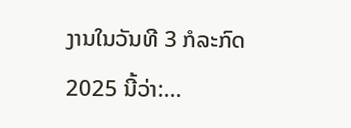ງານໃນວັນທີ 3 ກໍລະກົດ 2025 ນີ້ວ່າ:...